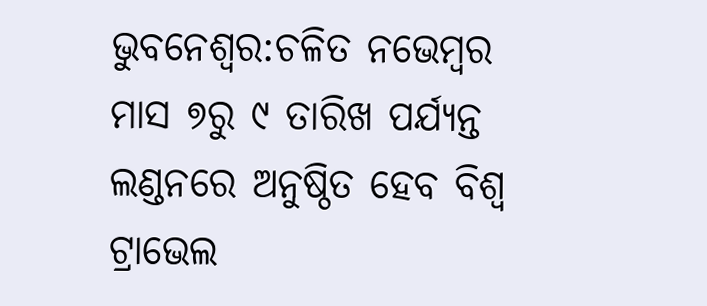ଭୁବନେଶ୍ବର:ଚଳିତ ନଭେମ୍ବର ମାସ ୭ରୁ ୯ ତାରିଖ ପର୍ଯ୍ୟନ୍ତ ଲଣ୍ଡନରେ ଅନୁଷ୍ଠିତ ହେବ ବିଶ୍ୱ ଟ୍ରାଭେଲ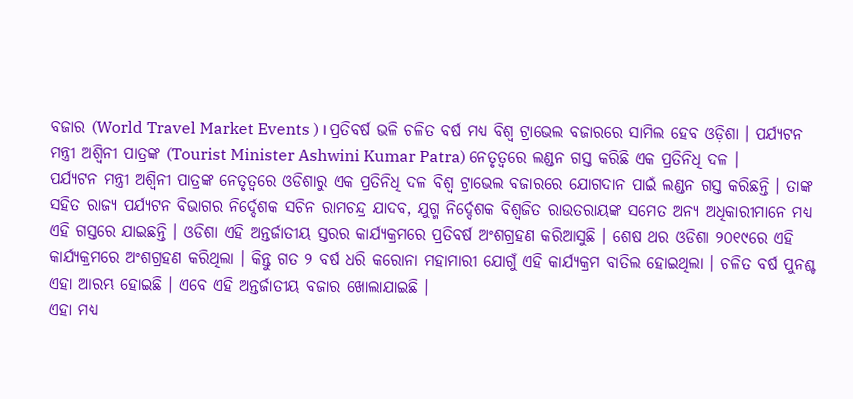ବଜାର (World Travel Market Events ) । ପ୍ରତିବର୍ଷ ଭଳି ଚଳିତ ବର୍ଷ ମଧ୍ୟ ବିଶ୍ୱ ଟ୍ରାଭେଲ ବଜାରରେ ସାମିଲ ହେବ ଓଡ଼ିଶା । ପର୍ଯ୍ୟଟନ ମନ୍ତ୍ରୀ ଅଶ୍ୱିନୀ ପାତ୍ରଙ୍କ (Tourist Minister Ashwini Kumar Patra) ନେତୃତ୍ୱରେ ଲଣ୍ଡନ ଗସ୍ତ କରିଛି ଏକ ପ୍ରତିନିଧି ଦଳ ।
ପର୍ଯ୍ୟଟନ ମନ୍ତ୍ରୀ ଅଶ୍ୱିନୀ ପାତ୍ରଙ୍କ ନେତୃତ୍ୱରେ ଓଡିଶାରୁ ଏକ ପ୍ରତିନିଧି ଦଳ ବିଶ୍ୱ ଟ୍ରାଭେଲ ବଜାରରେ ଯୋଗଦାନ ପାଇଁ ଲଣ୍ଡନ ଗସ୍ତ କରିଛନ୍ତି । ତାଙ୍କ ସହିତ ରାଜ୍ୟ ପର୍ଯ୍ୟଟନ ବିଭାଗର ନିର୍ଦ୍ଦେଶକ ସଚିନ ରାମଚନ୍ଦ୍ର ଯାଦବ, ଯୁଗ୍ମ ନିର୍ଦ୍ଦେଶକ ବିଶ୍ୱଜିତ ରାଉତରାୟଙ୍କ ସମେତ ଅନ୍ୟ ଅଧିକାରୀମାନେ ମଧ୍ୟ ଏହି ଗସ୍ତରେ ଯାଇଛନ୍ତି । ଓଡିଶା ଏହି ଅନ୍ତର୍ଜାତୀୟ ସ୍ତରର କାର୍ଯ୍ୟକ୍ରମରେ ପ୍ରତିବର୍ଷ ଅଂଶଗ୍ରହଣ କରିଆସୁଛି । ଶେଷ ଥର ଓଡିଶା ୨୦୧୯ରେ ଏହି କାର୍ଯ୍ୟକ୍ରମରେ ଅଂଶଗ୍ରହଣ କରିଥିଲା । କିନ୍ତୁ ଗତ ୨ ବର୍ଷ ଧରି କରୋନା ମହାମାରୀ ଯୋଗୁଁ ଏହି କାର୍ଯ୍ୟକ୍ରମ ବାତିଲ ହୋଇଥିଲା । ଚଳିତ ବର୍ଷ ପୁନଶ୍ଚ ଏହା ଆରମ୍ଭ ହୋଇଛି । ଏବେ ଏହି ଅନ୍ତର୍ଜାତୀୟ ବଜାର ଖୋଲାଯାଇଛି ।
ଏହା ମଧ୍ୟ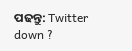ପଢନ୍ତୁ: Twitter down ?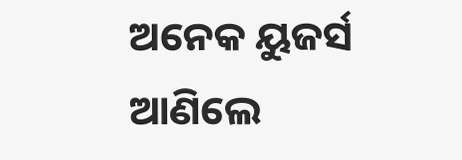ଅନେକ ୟୁଜର୍ସ ଆଣିଲେ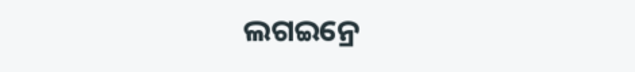ଲଗଇନ୍ରେ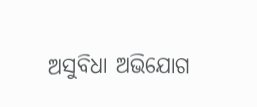ଅସୁବିଧା ଅଭିଯୋଗ